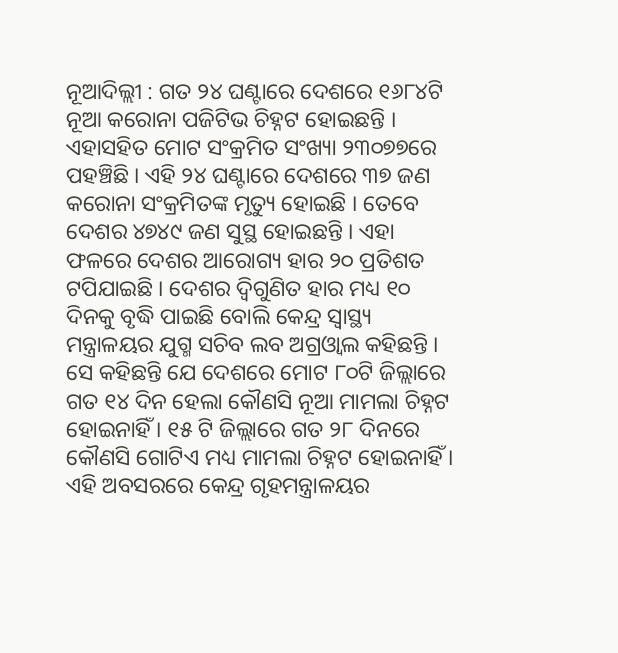ନୂଆଦିଲ୍ଲୀ : ଗତ ୨୪ ଘଣ୍ଟାରେ ଦେଶରେ ୧୬୮୪ଟି ନୂଆ କରୋନା ପଜିଟିଭ ଚିହ୍ନଟ ହୋଇଛନ୍ତି । ଏହାସହିତ ମୋଟ ସଂକ୍ରମିତ ସଂଖ୍ୟା ୨୩୦୭୭ରେ ପହଞ୍ଚିଛି । ଏହି ୨୪ ଘଣ୍ଟାରେ ଦେଶରେ ୩୭ ଜଣ କରୋନା ସଂକ୍ରମିତଙ୍କ ମୃତ୍ୟୁ ହୋଇଛି । ତେବେ ଦେଶର ୪୭୪୯ ଜଣ ସୁସ୍ଥ ହୋଇଛନ୍ତି । ଏହା ଫଳରେ ଦେଶର ଆରୋଗ୍ୟ ହାର ୨୦ ପ୍ରତିଶତ ଟପିଯାଇଛି । ଦେଶର ଦ୍ୱିଗୁଣିତ ହାର ମଧ୍ୟ ୧୦ ଦିନକୁ ବୃଦ୍ଧି ପାଇଛି ବୋଲି କେନ୍ଦ୍ର ସ୍ୱାସ୍ଥ୍ୟ ମନ୍ତ୍ରାଳୟର ଯୁଗ୍ମ ସଚିବ ଲବ ଅଗ୍ରଓ୍ୱାଲ କହିଛନ୍ତି ।
ସେ କହିଛନ୍ତି ଯେ ଦେଶରେ ମୋଟ ୮୦ଟି ଜିଲ୍ଲାରେ ଗତ ୧୪ ଦିନ ହେଲା କୌଣସି ନୂଆ ମାମଲା ଚିହ୍ନଟ ହୋଇନାହିଁ । ୧୫ ଟି ଜିଲ୍ଲାରେ ଗତ ୨୮ ଦିନରେ କୌଣସି ଗୋଟିଏ ମଧ୍ୟ ମାମଲା ଚିହ୍ନଟ ହୋଇନାହିଁ ।
ଏହି ଅବସରରେ କେନ୍ଦ୍ର ଗୃହମନ୍ତ୍ରାଳୟର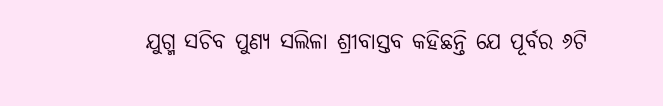ଯୁଗ୍ମ ସଚିବ ପୁଣ୍ୟ ସଲିଳା ଶ୍ରୀବାସ୍ତବ କହିଛନ୍ତି ଯେ ପୂର୍ବର ୬ଟି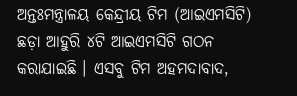ଅନ୍ତଃମନ୍ତ୍ରାଳୟ କେନ୍ଦ୍ରୀୟ ଟିମ (ଆଇଏମସିଟି) ଛଡ଼ା ଆହୁରି ୪ଟି ଆଇଏମସିଟି ଗଠନ କରାଯାଇଛି । ଏସବୁ ଟିମ ଅହମଦାବାଦ,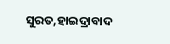ସୁରତ,ହାଇଦ୍ରାବାଦ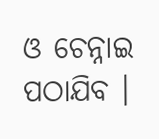ଓ ଚେନ୍ନାଇ ପଠାଯିବ ।